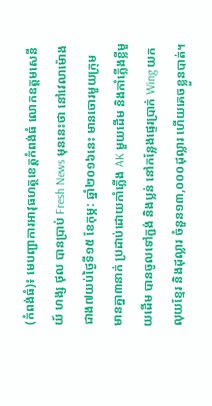(កំពង់ធំ)៖ មេបញ្ជាការអាវុធហត្ថខេត្តកំពង់ធំ លោកឧត្តមសេនីយ៍ ហង្ស ថុល បានប្រាប់ Fresh News មុននេះថា នៅវេលាម៉ោងជាង៧យប់ថ្ងៃទី១៥ ខែកុម្ភ: ឆ្នាំ២០១៦នេះ មានចោរមួយក្រុម មានគ្នា៣នាក់ ប្រដាប់ដោយកាំភ្លើង AK មួយដើម និងកាំភ្លើងខ្លីមួយដើម បានចូលទៅភ្ជង់ និងប្លន់ នៅកន្លែងផ្ទេរប្រាក់ Wing យកលុយខ្មែរ និងដុល្លារ ចំនួន១៣,០០០ដុល្លារ ហើយគេចខ្លួនបាត់។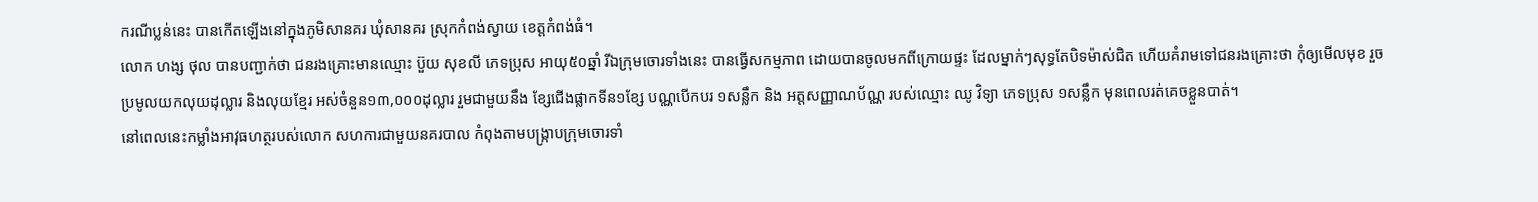ករណីប្លន់នេះ បានកើតឡើងនៅក្នុងភូមិសានគរ ឃុំសានគរ ស្រុកកំពង់ស្វាយ ខេត្តកំពង់ធំ។
លោក ហង្ស ថុល បានបញ្ជាក់ថា ជនរងគ្រោះមានឈ្មោះ ប៊ួយ សុខលី ភេទប្រុស អាយុ៥០ឆ្នាំ រីឯក្រុមចោរទាំងនេះ បានធ្វើសកម្មភាព ដោយបានចូលមកពីក្រោយផ្ទះ ដែលម្នាក់ៗសុទ្ធតែបិទម៉ាស់ជិត ហើយគំរាមទៅជនរងគ្រោះថា កុំឲ្យមើលមុខ រួចប្រមូលយកលុយដុល្លារ និងលុយខ្មែរ អស់ចំនួន១៣,០០០ដុល្លារ រួមជាមួយនឹង ខ្សែជើងផ្លាកទីន១ខ្សែ បណ្ណបើកបរ ១សន្លឹក និង អត្តសញ្ញាណប័ណ្ណ របស់ឈ្មោះ ឈូ វិទ្យា ភេទប្រុស ១សន្លឹក មុនពេលរត់គេចខ្លួនបាត់។
នៅពេលនេះកម្លាំងអាវុធហត្ថរបស់លោក សហការជាមួយនគរបាល កំពុងតាមបង្ក្រាបក្រុមចោរទាំ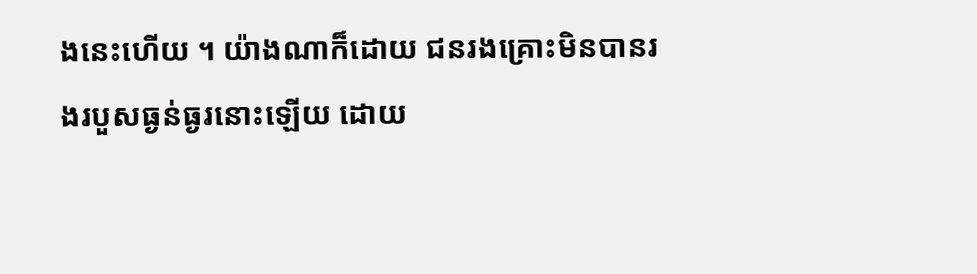ងនេះហើយ ។ យ៉ាងណាក៏ដោយ ជនរងគ្រោះមិនបានរងរបួសធ្ងន់ធ្ងរនោះឡើយ ដោយ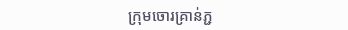ក្រុមចោរគ្រាន់ភ្ជ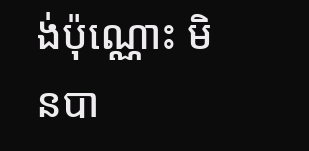ង់ប៉ុណ្ណោះ មិនបា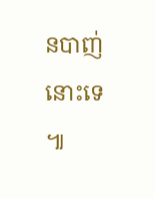នបាញ់នោះទេ ៕